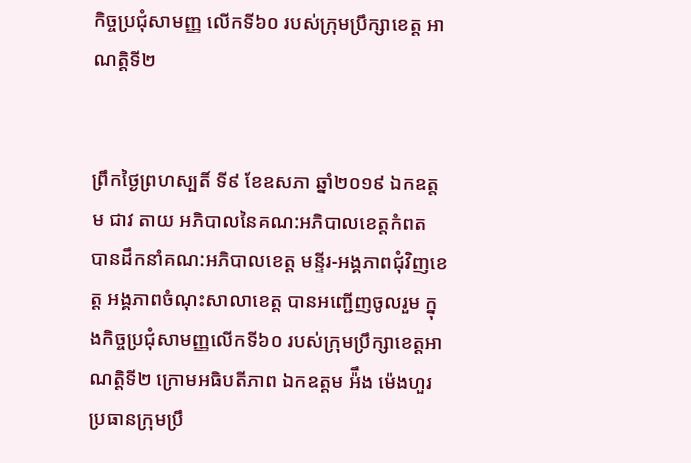កិច្ចប្រជុំសាមញ្ញ លើកទី៦០ របស់ក្រុមប្រឹក្សាខេត្ត អាណត្តិទី២


ព្រឹកថ្ងៃព្រហស្បតិ៍ ទី៩ ខែឧសភា ឆ្នាំ២០១៩ ឯកឧត្តម ជាវ តាយ អភិបាលនៃគណ:អភិបាលខេត្តកំពត បានដឹកនាំគណ:អភិបាលខេត្ត មន្ទីរ-អង្គភាពជុំវិញខេត្ត អង្គភាពចំណុះសាលាខេត្ត បានអញ្ជេីញចូលរួម ក្នុងកិច្ចប្រជុំសាមញ្ញលើកទី៦០ របស់ក្រុមប្រឹក្សាខេត្តអាណត្តិទី២ ក្រោមអធិបតីភាព ឯកឧត្តម អ៉ឹង ម៉េងហួរ ប្រធានក្រុមប្រឹ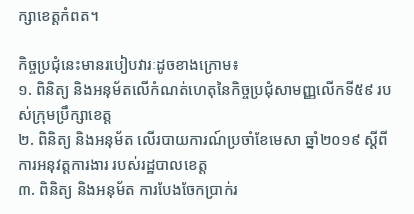ក្សាខេត្តកំពត។

កិច្ចប្រជុំនេះមានរបៀបវារៈដូចខាងក្រោម៖
១. ពិនិត្យ និងអនុម័តលើកំណត់ហេតុនៃកិច្ចប្រជុំសាមញ្ញលើកទី៥៩ របស់ក្រុមប្រឹក្សាខេត្ត
២. ពិនិត្យ និងអនុម័ត លើរបាយការណ៍ប្រចាំខែមេសា ឆ្នាំ២០១៩ ស្តីពីការអនុវត្តការងារ របស់រដ្ឋបាលខេត្ត
៣. ពិនិត្យ និងអនុម័ត ការបែងចែកប្រាក់រ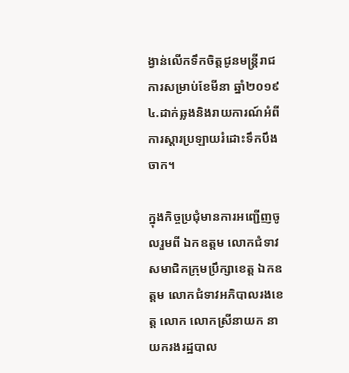ង្វាន់លើកទឹកចិត្តជូនមន្រ្តីរាជការសម្រាប់ខែមីនា ឆ្នាំ២០១៩
៤.ដាក់ឆ្លងនិងរាយការណ៍អំពីការស្តារប្រឡាយរំដោះទឹកបឹងចាក។

ក្នុងកិច្ចប្រជុំមានការអញ្ជើញចូលរួមពី ឯកឧត្តម លោកជំទាវសមាជិកក្រុមប្រឹក្សាខេត្ត ឯកឧត្តម លោកជំទាវអភិបាលរងខេត្ត លោក លោកស្រីនាយក នាយករងរដ្ឋបាល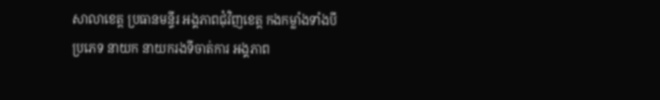សាលាខេត្ត ប្រធានមន្ទីរ អង្គភាពជុំវិញខេត្ត កងកម្លាំងទាំងបីប្រភេទ នាយក នាយករងទីចាត់ការ អង្គភាព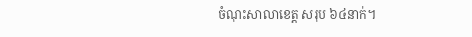ចំណុះសាលាខេត្ត សរុប ៦៤នាក់។